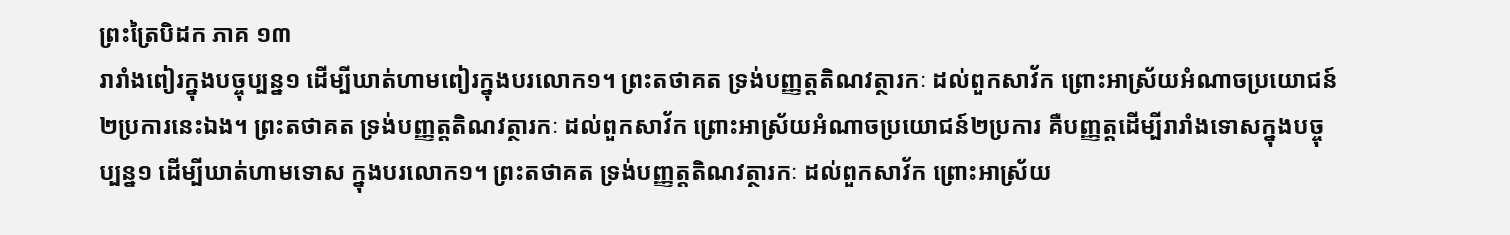ព្រះត្រៃបិដក ភាគ ១៣
រារាំងពៀរក្នុងបច្ចុប្បន្ន១ ដើម្បីឃាត់ហាមពៀរក្នុងបរលោក១។ ព្រះតថាគត ទ្រង់បញ្ញត្តតិណវត្ថារកៈ ដល់ពួកសាវ័ក ព្រោះអាស្រ័យអំណាចប្រយោជន៍២ប្រការនេះឯង។ ព្រះតថាគត ទ្រង់បញ្ញត្តតិណវត្ថារកៈ ដល់ពួកសាវ័ក ព្រោះអាស្រ័យអំណាចប្រយោជន៍២ប្រការ គឺបញ្ញត្តដើម្បីរារាំងទោសក្នុងបច្ចុប្បន្ន១ ដើម្បីឃាត់ហាមទោស ក្នុងបរលោក១។ ព្រះតថាគត ទ្រង់បញ្ញត្តតិណវត្ថារកៈ ដល់ពួកសាវ័ក ព្រោះអាស្រ័យ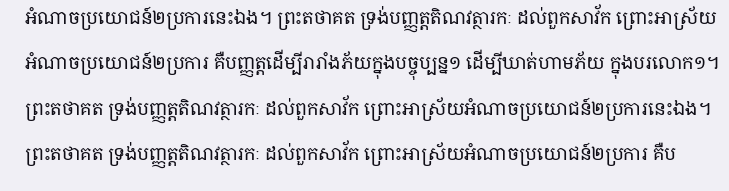អំណាចប្រយោជន៍២ប្រការនេះឯង។ ព្រះតថាគត ទ្រង់បញ្ញត្តតិណវត្ថារកៈ ដល់ពួកសាវ័ក ព្រោះអាស្រ័យអំណាចប្រយោជន៍២ប្រការ គឺបញ្ញត្តដើម្បីរារាំងភ័យក្នុងបច្ចុប្បន្ន១ ដើម្បីឃាត់ហាមភ័យ ក្នុងបរលោក១។ ព្រះតថាគត ទ្រង់បញ្ញត្តតិណវត្ថារកៈ ដល់ពួកសាវ័ក ព្រោះអាស្រ័យអំណាចប្រយោជន៍២ប្រការនេះឯង។ ព្រះតថាគត ទ្រង់បញ្ញត្តតិណវត្ថារកៈ ដល់ពួកសាវ័ក ព្រោះអាស្រ័យអំណាចប្រយោជន៍២ប្រការ គឺប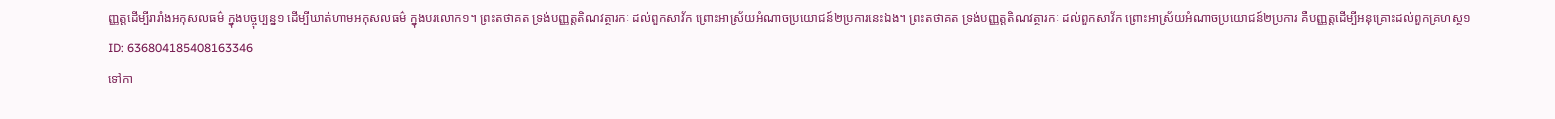ញ្ញត្តដើម្បីរារាំងអកុសលធម៌ ក្នុងបច្ចុប្បន្ន១ ដើម្បីឃាត់ហាមអកុសលធម៌ ក្នុងបរលោក១។ ព្រះតថាគត ទ្រង់បញ្ញត្តតិណវត្ថារកៈ ដល់ពួកសាវ័ក ព្រោះអាស្រ័យអំណាចប្រយោជន៍២ប្រការនេះឯង។ ព្រះតថាគត ទ្រង់បញ្ញត្តតិណវត្ថារកៈ ដល់ពួកសាវ័ក ព្រោះអាស្រ័យអំណាចប្រយោជន៍២ប្រការ គឺបញ្ញត្តដើម្បីអនុគ្រោះដល់ពួកគ្រហស្ថ១
ID: 636804185408163346
ទៅកា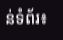ន់ទំព័រ៖